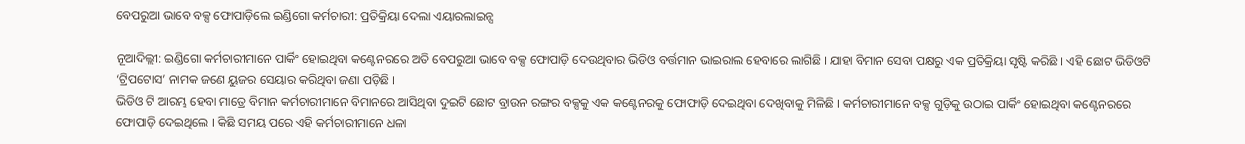ବେପରୁଆ ଭାବେ ବକ୍ସ ଫୋପାଡ଼ିଲେ ଇଣ୍ଡିଗୋ କର୍ମଚାରୀ: ପ୍ରତିକ୍ରିୟା ଦେଲା ଏୟାରଲାଇନ୍ସ

ନୂଆଦିଲ୍ଲୀ: ଇଣ୍ଡିଗୋ କର୍ମଚାରୀମାନେ ପାର୍କିଂ ହୋଇଥିବା କଣ୍ଟେନରରେ ଅତି ବେପରୁଆ ଭାବେ ବକ୍ସ ଫୋପାଡ଼ି ଦେଉଥିବାର ଭିଡିଓ ବର୍ତ୍ତମାନ ଭାଇରାଲ ହେବାରେ ଲାଗିଛି । ଯାହା ବିମାନ ସେବା ପକ୍ଷରୁ ଏକ ପ୍ରତିକ୍ରିୟା ସୃଷ୍ଟି କରିଛି । ଏହି ଛୋଟ ଭିଡିଓଟି ‘ଟ୍ରିପଟୋସ’ ନାମକ ଜଣେ ୟୁଜର ସେୟାର କରିଥିବା ଜଣା ପଡ଼ିଛି ।
ଭିଡିଓ ଟି ଆରମ୍ଭ ହେବା ମାତ୍ରେ ବିମାନ କର୍ମଚାରୀମାନେ ବିମାନରେ ଆସିଥିବା ଦୁଇଟି ଛୋଟ ବ୍ରାଉନ ରଙ୍ଗର ବକ୍ସକୁ ଏକ କଣ୍ଟେନରକୁ ଫୋଫାଡ଼ି ଦେଇଥିବା ଦେଖିବାକୁ ମିଳିଛି । କର୍ମଚାରୀମାନେ ବକ୍ସ ଗୁଡ଼ିକୁ ଉଠାଇ ପାର୍କିଂ ହୋଇଥିବା କଣ୍ଟେନରରେ ଫୋପାଡ଼ି ଦେଇଥିଲେ । କିଛି ସମୟ ପରେ ଏହି କର୍ମଚାରୀମାନେ ଧଳା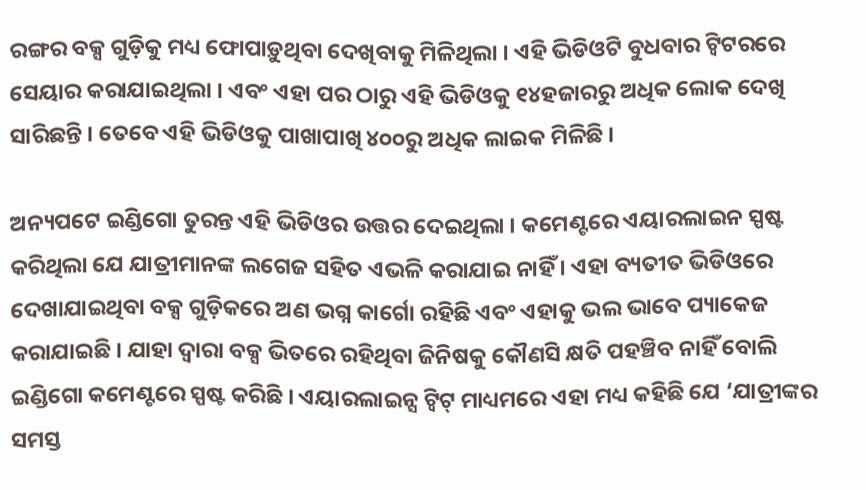ରଙ୍ଗର ବକ୍ସ ଗୁଡ଼ିକୁ ମଧ୍ୟ ଫୋପାଡ଼ୁଥିବା ଦେଖିବାକୁ ମିଳିଥିଲା । ଏହି ଭିଡିଓଟି ବୁଧବାର ଟ୍ୱିଟରରେ ସେୟାର କରାଯାଇଥିଲା । ଏବଂ ଏହା ପର ଠାରୁ ଏହି ଭିଡିଓକୁ ୧୪ହଜାରରୁ ଅଧିକ ଲୋକ ଦେଖି ସାରିଛନ୍ତି । ତେବେ ଏହି ଭିଡିଓକୁ ପାଖାପାଖି ୪୦୦ରୁ ଅଧିକ ଲାଇକ ମିଳିଛି ।

ଅନ୍ୟପଟେ ଇଣ୍ଡିଗୋ ତୁରନ୍ତ ଏହି ଭିଡିଓର ଉତ୍ତର ଦେଇଥିଲା । କମେଣ୍ଟରେ ଏୟାରଲାଇନ ସ୍ପଷ୍ଟ କରିଥିଲା ଯେ ଯାତ୍ରୀମାନଙ୍କ ଲଗେଜ ସହିତ ଏଭଳି କରାଯାଇ ନାହିଁ । ଏହା ବ୍ୟତୀତ ଭିଡିଓରେ ଦେଖାଯାଇଥିବା ବକ୍ସ ଗୁଡ଼ିକରେ ଅଣ ଭଗ୍ନ କାର୍ଗୋ ରହିଛି ଏବଂ ଏହାକୁ ଭଲ ଭାବେ ପ୍ୟାକେଜ କରାଯାଇଛି । ଯାହା ଦ୍ୱାରା ବକ୍ସ ଭିତରେ ରହିଥିବା ଜିନିଷକୁ କୌଣସି କ୍ଷତି ପହଞ୍ଚିବ ନାହିଁ ବୋଲି ଇଣ୍ଡିଗୋ କମେଣ୍ଟରେ ସ୍ପଷ୍ଟ କରିଛି । ଏୟାରଲାଇନ୍ସ ଟ୍ୱିଟ୍ ମାଧ୍ୟମରେ ଏହା ମଧ୍ୟ କହିଛି ଯେ ‘ଯାତ୍ରୀଙ୍କର ସମସ୍ତ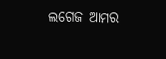ଲଗେଜ ଆମର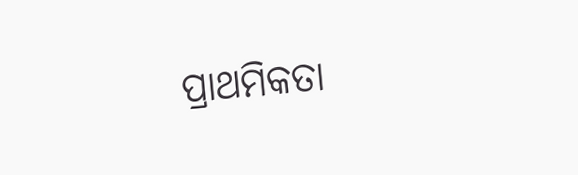ପ୍ରାଥମିକତା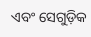ଏବଂ ସେଗୁଡ଼ିକ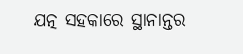ଯତ୍ନ ସହକାରେ ସ୍ଥାନାନ୍ତର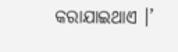କରାଯାଇଥାଏ ।’